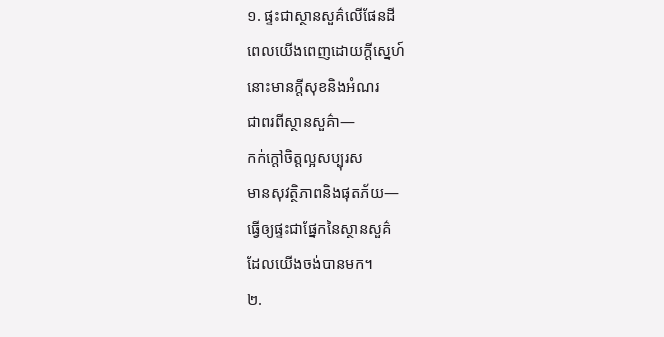១. ផ្ទះជាស្ថានសួគ៌លើផែនដី
ពេលយើងពេញដោយក្តីស្នេហ៍
នោះមានក្តីសុខនិងអំណរ
ជាពរពីស្ថានសួគ៌ា—
កក់ក្តៅចិត្តល្អសប្បុរស
មានសុវត្ថិភាពនិងផុតភ័យ—
ធ្វើឲ្យផ្ទះជាផ្នែកនៃស្ថានសួគ៌
ដែលយើងចង់បានមក។
២.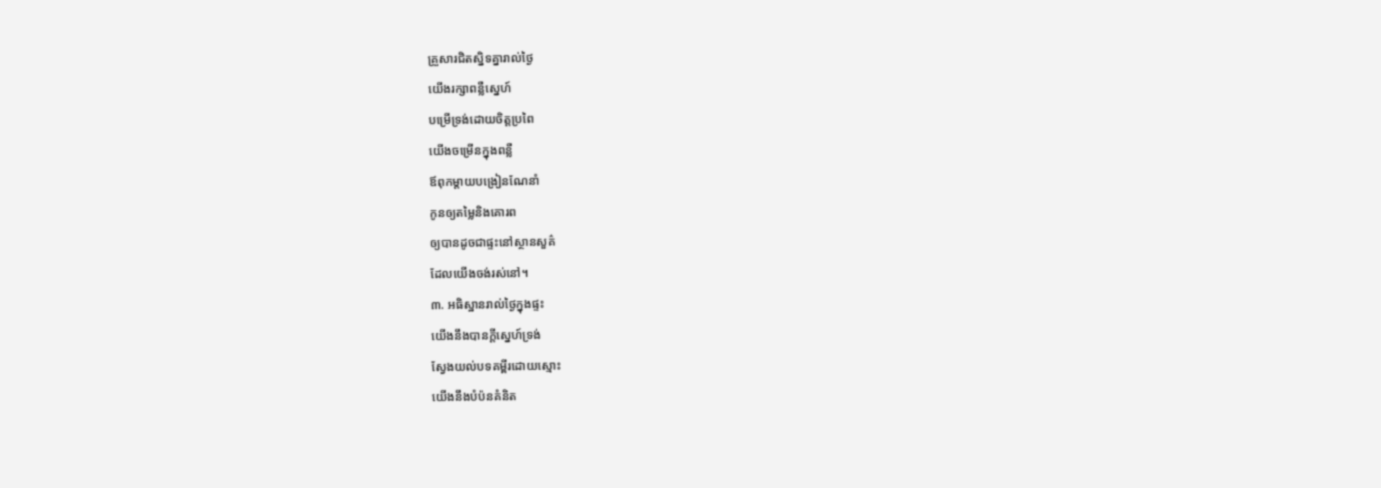គ្រួសារជិតស្និទគ្នារាល់ថ្ងៃ
យើងរក្សាពន្លឺស្នេហ៍
បម្រើទ្រង់ដោយចិត្តប្រពៃ
យើងចម្រើនក្នុងពន្លឺ
ឪពុកម្តាយបង្រៀនណែនាំ
កូនឲ្យតម្លៃនិងគោរព
ឲ្យបានដូចជាផ្ទះនៅស្ថានសួគ៌
ដែលយើងចង់រស់នៅ។
៣. អធិស្ឋានរាល់ថ្ងៃក្នុងផ្ទះ
យើងនឹងបានក្តីស្នេហ៍ទ្រង់
ស្វែងយល់បទគម្ពីរដោយស្មោះ
យើងនឹងបំប៉នគំនិត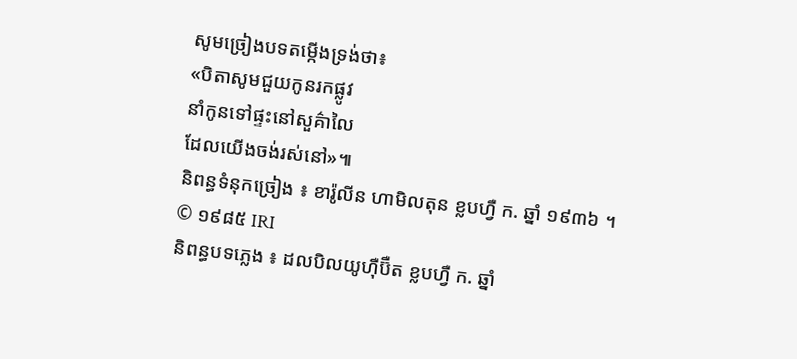សូមច្រៀងបទតម្កើងទ្រង់ថា៖
«បិតាសូមជួយកូនរកផ្លូវ
នាំកូនទៅផ្ទះនៅសួគ៌ាលៃ
ដែលយើងចង់រស់នៅ»៕
និពន្ធទំនុកច្រៀង ៖ ខារ៉ូលីន ហាមិលតុន ខ្លបហ្វឺ ក. ឆ្នាំ ១៩៣៦ ។ © ១៩៨៥ IRI
និពន្ធបទភ្លេង ៖ ដលបិលយូហ៊ឺប៊ឺត ខ្លបហ្វឺ ក. ឆ្នាំ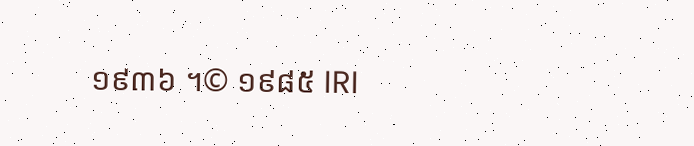១៩៣៦ ។© ១៩៨៥ IRI